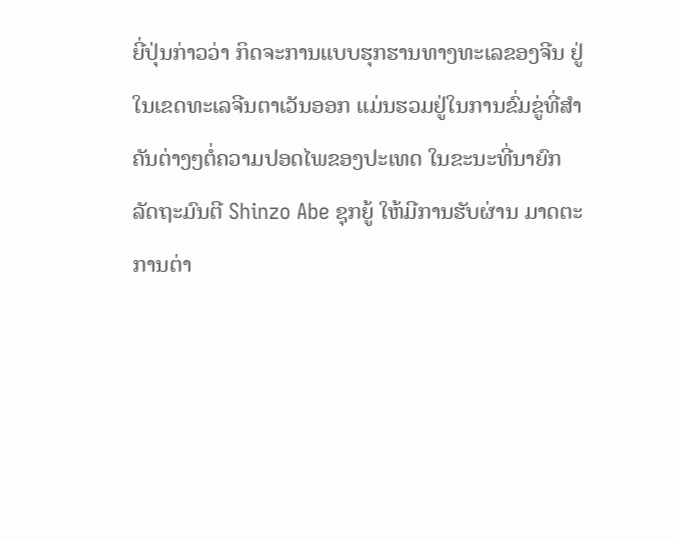ຍີ່ປຸ່ນກ່າວວ່າ ກິດຈະການແບບຮຸກຮານທາງທະເລຂອງຈີນ ຢູ່
ໃນເຂດທະເລຈີນຕາເວັນອອກ ແມ່ນຮວມຢູ່ໃນການຂົ່ມຂູ່ທີ່ສຳ
ຄັນຕ່າງໆຕໍ່ຄວາມປອດໄພຂອງປະເທດ ໃນຂະນະທີ່ນາຍົກ
ລັດຖະມົນຕີ Shinzo Abe ຊຸກຍູ້ ໃຫ້ມີການຮັບຜ່ານ ມາດຕະ
ການຕ່າ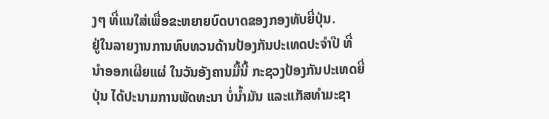ງໆ ທີ່ແນໃສ່ເພື່ອຂະຫຍາຍບົດບາດຂອງກອງທັບຍີ່ປຸ່ນ.
ຢູ່ໃນລາຍງານການທົບທວນດ້ານປ້ອງກັນປະເທດປະຈຳປີ ທີ່
ນຳອອກເຜີຍແຜ່ ໃນວັນອັງຄານມື້ນີ້ ກະຊວງປ້ອງກັນປະເທດຍີ່
ປຸ່ນ ໄດ້ປະນາມການພັດທະນາ ບໍ່ນ້ຳມັນ ແລະແກັສທຳມະຊາ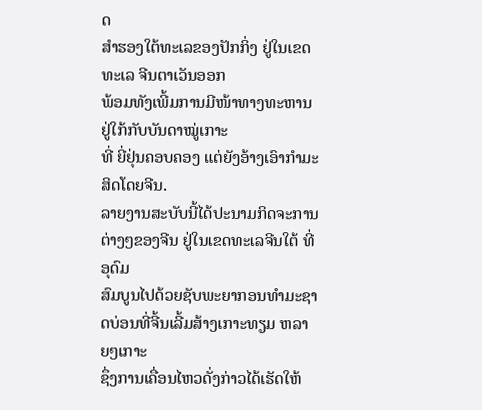ດ
ສຳຮອງໃຕ້ທະເລຂອງປັກກິ່ງ ຢູ່ໃນເຂດທະເລ ຈີນຕາເວັນອອກ
ພ້ອມທັງເພີ້ມການມີໜ້າທາງທະຫານ ຢູ່ໃກ້ກັບບັນດາໝູ່ເກາະ
ທີ່ ຍີ່ຢຸ່ນຄອບຄອງ ແຕ່ຍັງອ້າງເອົາກຳມະສິດໂດຍຈີນ.
ລາຍງານສະບັບນີ້ໄດ້ປະນາມກິດຈະການຕ່າງໆຂອງຈີນ ຢູ່ໃນເຂດທະເລຈີນໃຕ້ ທີ່ອຸດົມ
ສົມບູນໄປດ້ວຍຊັບພະຍາກອນທຳມະຊາດບ່ອນທີ່ຈີ້ນເລີ້ມສ້າງເກາະທຽມ ຫລາຍໆເກາະ
ຊຶ່ງການເຄື່ອນໄຫວດັ່ງກ່າວໄດ້ເຮັດໃຫ້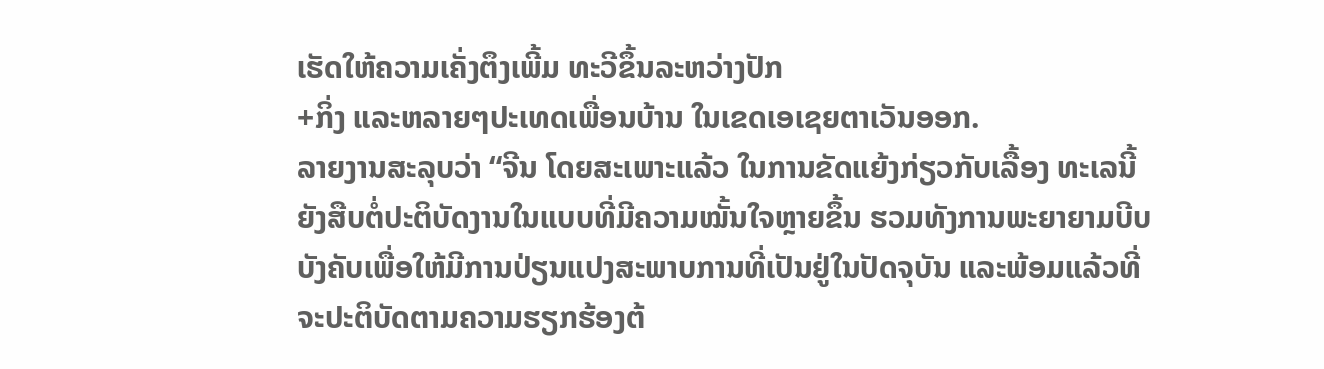ເຮັດໃຫ້ຄວາມເຄັ່ງຕຶງເພີ້ມ ທະວີຂຶ້ນລະຫວ່າງປັກ
+ກິ່ງ ແລະຫລາຍໆປະເທດເພື່ອນບ້ານ ໃນເຂດເອເຊຍຕາເວັນອອກ.
ລາຍງານສະລຸບວ່າ “ຈີນ ໂດຍສະເພາະແລ້ວ ໃນການຂັດແຍ້ງກ່ຽວກັບເລື້ອງ ທະເລນີ້
ຍັງສືບຕໍ່ປະຕິບັດງານໃນແບບທີ່ມີຄວາມໝັ້ນໃຈຫຼາຍຂຶ້ນ ຮວມທັງການພະຍາຍາມບີບ
ບັງຄັບເພື່ອໃຫ້ມີການປ່ຽນແປງສະພາບການທີ່ເປັນຢູ່ໃນປັດຈຸບັນ ແລະພ້ອມແລ້ວທີ່
ຈະປະຕິບັດຕາມຄວາມຮຽກຮ້ອງຕ້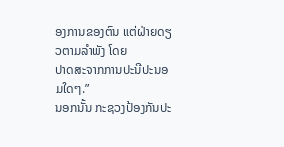ອງການຂອງຕົນ ແຕ່ຝ່າຍດຽວຕາມລຳພັງ ໂດຍ
ປາດສະຈາກການປະນີປະນອມໃດໆ.”
ນອກນັ້ນ ກະຊວງປ້ອງກັນປະ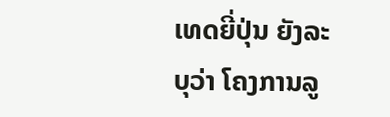ເທດຍີ່ປຸ່ນ ຍັງລະບຸວ່າ ໂຄງການລູ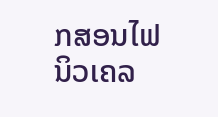ກສອນໄຟ ນິວເຄລ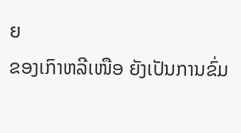ຍ
ຂອງເກົາຫລີເໜືອ ຍັງເປັນການຂົ່ມ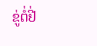ຂູ່ຕໍ່ຢີ່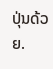ປຸ່ນດ້ວຍ.